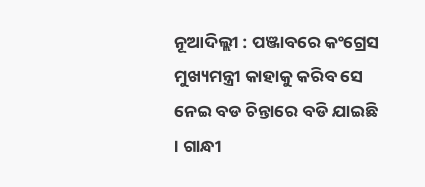ନୂଆଦିଲ୍ଲୀ : ପଞ୍ଜାବରେ କଂଗ୍ରେସ ମୁଖ୍ୟମନ୍ତ୍ରୀ କାହାକୁ କରିବ ସେ ନେଇ ବଡ ଚିନ୍ତାରେ ବଡି ଯାଇଛି । ଗାନ୍ଧୀ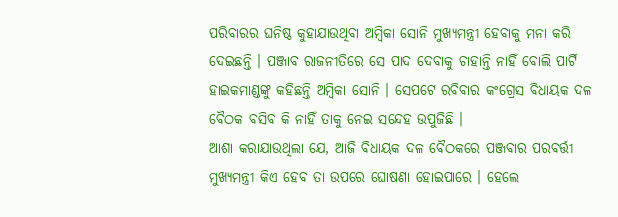ପରିବାରର ଘନିଷ୍ଠ କୁହାଯାଉଥିବା ଅମ୍ବିକା ସୋନି ମୁଖ୍ୟମନ୍ତ୍ରୀ ହେବାକୁ ମନା କରି ଦେଇଛନ୍ତି । ପଞ୍ଜାବ ରାଜନୀତିରେ ସେ ପାଦ ଦେବାକୁ ଚାହାନ୍ତି ନାହିଁ ବୋଲି ପାର୍ଟି ହାଇକମାଣ୍ଡଙ୍କୁ କହିଛନ୍ତି ଅମ୍ବିକା ସୋନି । ସେପଟେ ରବିବାର କଂଗ୍ରେସ ବିଧାୟକ ଦଳ ବୈଠକ ବସିବ କି ନାହିଁ ତାକୁ ନେଇ ସନ୍ଦେହ ଉପୁଜିଛି ।
ଆଶା କରାଯାଉଥିଲା ଯେ, ଆଜି ବିଧାୟକ ଦଳ ବୈଠକରେ ପଞ୍ଜବାର ପରବର୍ତ୍ତୀ ମୁଖ୍ୟମନ୍ତ୍ରୀ କିଏ ହେବ ତା ଉପରେ ଘୋଷଣା ହୋଇପାରେ । ହେଲେ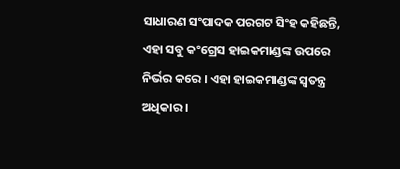ସାଧାରଣ ସଂପାଦକ ପରଗଟ ସିଂହ କହିଛନ୍ତି, ଏହା ସବୁ କଂଗ୍ରେସ ହାଇକମାଣ୍ଡଙ୍କ ଉପରେ ନିର୍ଭର କରେ । ଏହା ହାଇକମାଣ୍ଡଙ୍କ ସ୍ୱତନ୍ତ୍ର ଅଧିକାର ।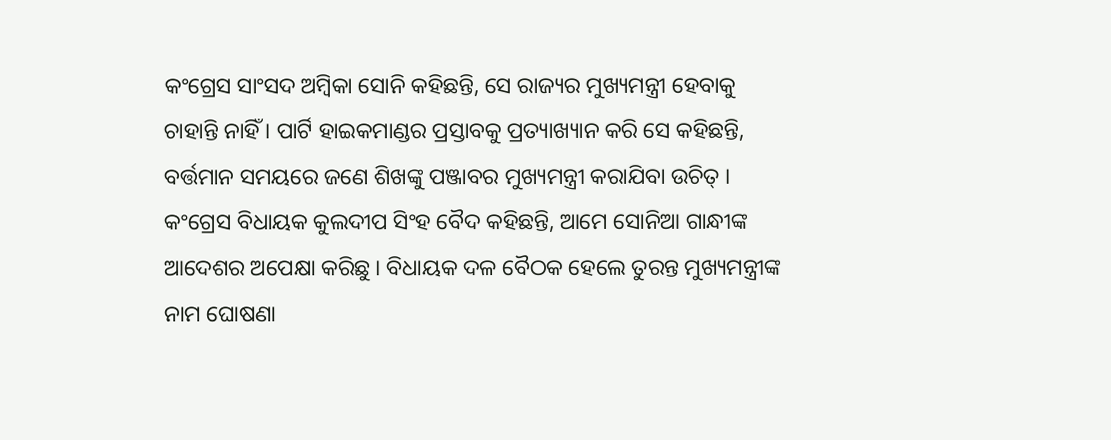କଂଗ୍ରେସ ସାଂସଦ ଅମ୍ବିକା ସୋନି କହିଛନ୍ତି, ସେ ରାଜ୍ୟର ମୁଖ୍ୟମନ୍ତ୍ରୀ ହେବାକୁ ଚାହାନ୍ତି ନାହିଁ । ପାର୍ଟି ହାଇକମାଣ୍ଡର ପ୍ରସ୍ତାବକୁ ପ୍ରତ୍ୟାଖ୍ୟାନ କରି ସେ କହିଛନ୍ତି, ବର୍ତ୍ତମାନ ସମୟରେ ଜଣେ ଶିଖଙ୍କୁ ପଞ୍ଜାବର ମୁଖ୍ୟମନ୍ତ୍ରୀ କରାଯିବା ଉଚିତ୍ । କଂଗ୍ରେସ ବିଧାୟକ କୁଲଦୀପ ସିଂହ ବୈଦ କହିଛନ୍ତି, ଆମେ ସୋନିଆ ଗାନ୍ଧୀଙ୍କ ଆଦେଶର ଅପେକ୍ଷା କରିଛୁ । ବିଧାୟକ ଦଳ ବୈଠକ ହେଲେ ତୁରନ୍ତ ମୁଖ୍ୟମନ୍ତ୍ରୀଙ୍କ ନାମ ଘୋଷଣା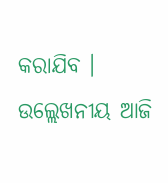କରାଯିବ ।
ଉଲ୍ଲେଖନୀୟ ଆଜି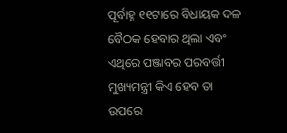ପୂର୍ବାହ୍ନ ୧୧ଟାରେ ବିଧାୟକ ଦଳ ବୈଠକ ହେବାର ଥିଲା ଏବଂ ଏଥିରେ ପଞ୍ଜାବର ପରବର୍ତ୍ତୀ ମୁଖ୍ୟମନ୍ତ୍ରୀ କିଏ ହେବ ତା ଉପରେ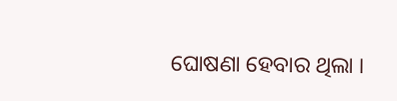ଘୋଷଣା ହେବାର ଥିଲା ।